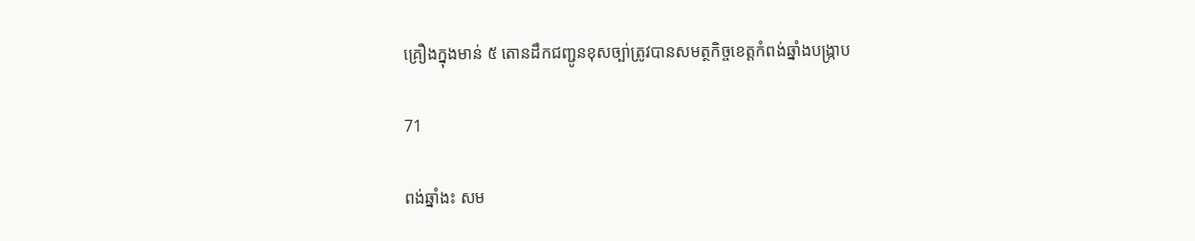គ្រឿងក្នុងមាន់ ៥ តោនដឹកជញ្ជូនខុសច្បា់ត្រូវបានសមត្ថកិច្ចខេត្តកំពង់ឆ្នាំងបង្ក្រាប

71

ពង់ឆ្នាំងះ សម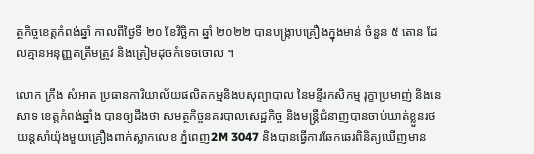ត្ថកិច្ចខេត្តកំពង់ឆ្នាំ កាលពីថ្ងៃទី ២០ ខែវិច្ឆិកា ឆ្នាំ ២០២២ បានបង្ក្រាបគ្រឿងក្នុងមាន់ ចំនួន ៥ តោន ដែលគ្មានអនុញ្ញតត្រឹមត្រូវ និងត្រៀមដុចកំទេចចោល ។

លោក ក្រឹង សំអាត ប្រធានការិយាល័យផលិតកម្មនិងបសុព្យាបាល នៃមន្ទីរកសិកម្ម រុក្ខាប្រមាញ់ និងនេសាទ ខេត្តកំពង់ឆ្នាំង បានឲ្យដឹងថា សមត្ថកិច្ចនគរបាលសេដ្ឋកិច្ច និងមន្ត្រីជំនាញបានចាប់ឃាត់ខ្លួនរថយន្តសាំយ៉ុងមួយគ្រឿងពាក់ស្លាកលេខ ភ្នំពេញ2M 3047 និងបានធ្វើការឆែកឆេរពិនិត្យឃើញមាន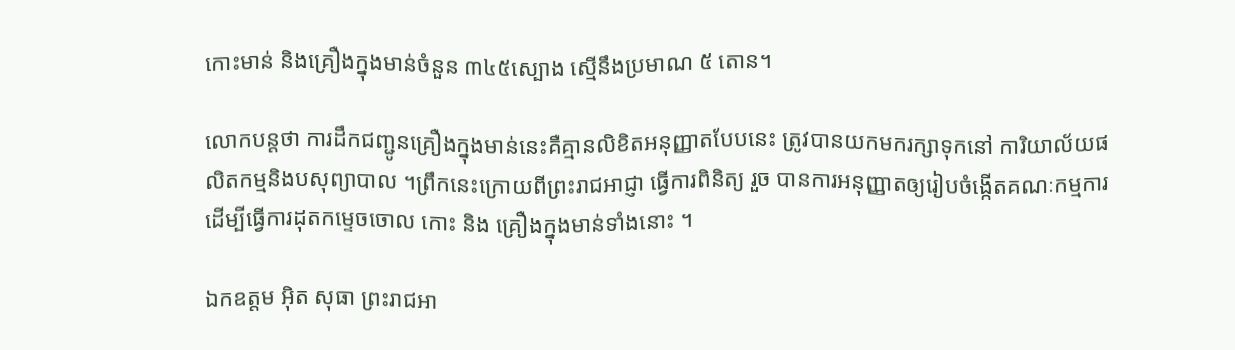កោះមាន់ និងគ្រឿងក្នុងមាន់ចំនួន ៣៤៥ស្បោង ស្មើនឹងប្រមាណ ៥ តោន។

លោកបន្តថា ការដឹកជញ្ជូនគ្រឿងក្នុងមាន់នេះគឺគ្មានលិខិតអនុញ្ញាតបែបនេះ ត្រូវបានយកមករក្សាទុកនៅ ការិយាល័យផលិតកម្មនិងបសុព្យាបាល ។ព្រឹកនេះក្រោយពីព្រះរាជអាជ្ញា ធ្វើការពិនិត្យ រួច បានការអនុញ្ញាតឲ្យរៀបចំង្កើតគណៈកម្មការដើម្បីធ្វើការដុតកម្ទេចចោល កោះ និង គ្រឿងក្នុងមាន់ទាំងនោះ ។

ឯកឧត្តម អ៊ិត សុធា ព្រះរាជអា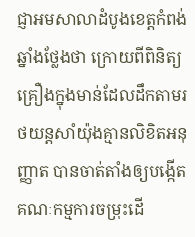ជ្ញាអមសាលាដំបូងខេត្តកំពង់ឆ្នាំងថ្លែងថា ក្រោយពីពិនិត្យ គ្រឿងក្នុងមាន់ដែលដឹកតាមរថយន្តសាំយ៉ុងគ្មានលិខិតអនុញ្ញាត បានចាត់តាំងឲ្យបង្កើតគណៈកម្មការចម្រុះដើ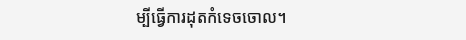ម្បីធ្វើការដុតកំទេចចោល។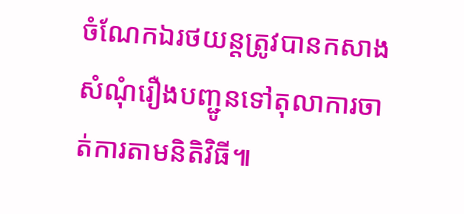ចំណែកឯរថយន្តត្រូវបានកសាងសំណុំរឿងបញ្ជូនទៅតុលាការចាត់ការតាមនិតិវិធី៕